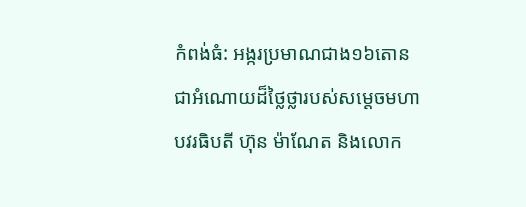កំពង់ធំ: អង្ករប្រមាណជាង១៦តោន ជាអំណោយដ៏ថ្លៃថ្លារបស់សម្តេចមហាបវរធិបតី ហ៊ុន ម៉ាណែត និងលោក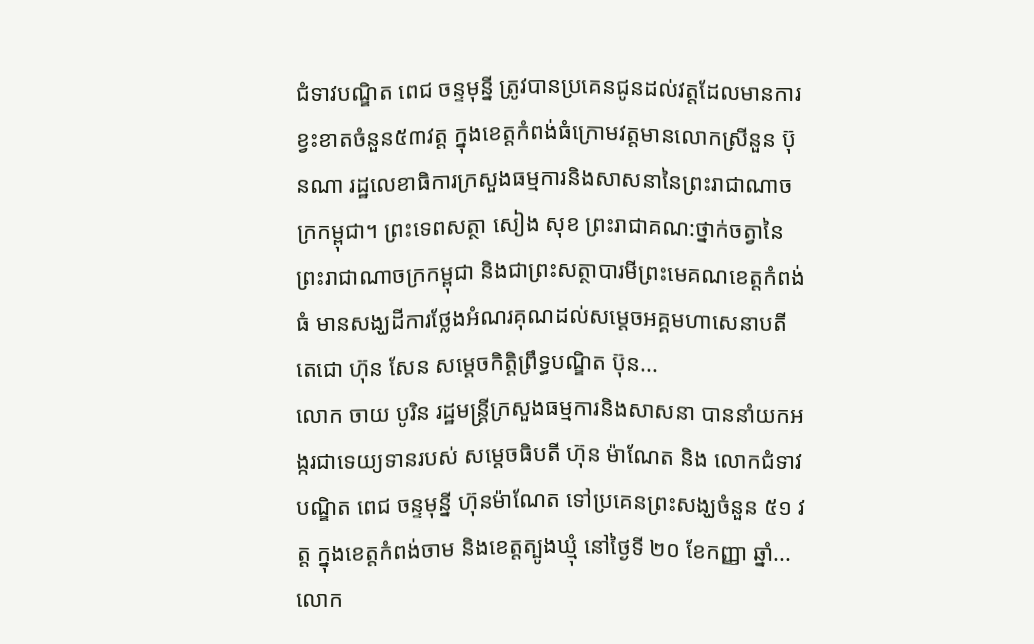ជំទាវបណ្ឌិត ពេជ ចន្ទមុន្នី ត្រូវបានប្រគេនជូនដល់វត្តដែលមានការខ្វះខាតចំនួន៥៣វត្ត ក្នុងខេត្តកំពង់ធំក្រោមវត្តមានលោកស្រីនួន ប៊ុនណា រដ្ឋលេខាធិការក្រសួងធម្មការនិងសាសនានៃព្រះរាជាណាចក្រកម្ពុជា។ ព្រះទេពសត្ថា សៀង សុខ ព្រះរាជាគណ:ថ្នាក់ចត្វានៃព្រះរាជាណាចក្រកម្ពុជា និងជាព្រះសត្ថាបារមីព្រះមេគណខេត្តកំពង់ធំ មានសង្ឃដីការថ្លែងអំណរគុណដល់សម្តេចអគ្គមហាសេនាបតីតេជោ ហ៊ុន សែន សម្តេចកិត្តិព្រឹទ្ធបណ្ឌិត ប៊ុន...
លោក ចាយ បូរិន រដ្ឋមន្ត្រីក្រសួងធម្មការនិងសាសនា បាននាំយកអង្ករជាទេយ្យទានរបស់ សម្ដេចធិបតី ហ៊ុន ម៉ាណែត និង លោកជំទាវបណ្ឌិត ពេជ ចន្ទមុន្នី ហ៊ុនម៉ាណែត ទៅប្រគេនព្រះសង្ឃចំនួន ៥១ វត្ត ក្នុងខេត្តកំពង់ចាម និងខេត្តត្បូងឃ្មុំ នៅថ្ងៃទី ២០ ខែកញ្ញា ឆ្នាំ...
លោក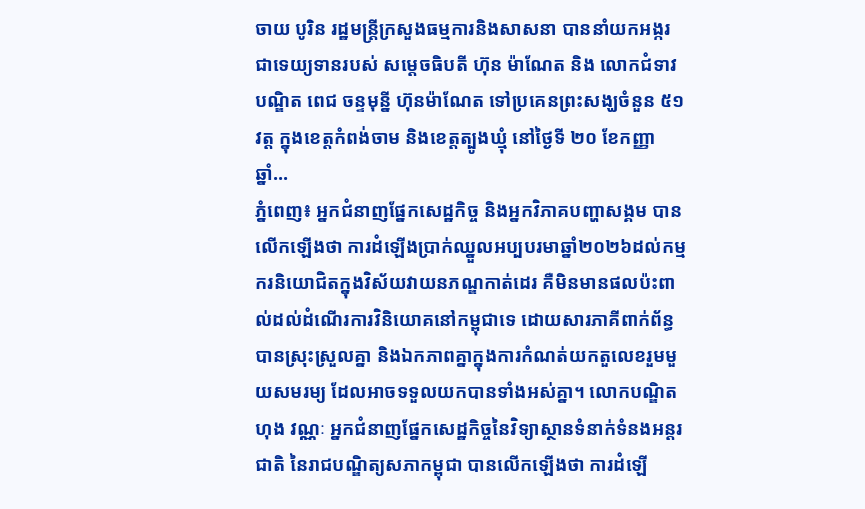ចាយ បូរិន រដ្ឋមន្ត្រីក្រសួងធម្មការនិងសាសនា បាននាំយកអង្ករជាទេយ្យទានរបស់ សម្ដេចធិបតី ហ៊ុន ម៉ាណែត និង លោកជំទាវបណ្ឌិត ពេជ ចន្ទមុន្នី ហ៊ុនម៉ាណែត ទៅប្រគេនព្រះសង្ឃចំនួន ៥១ វត្ត ក្នុងខេត្តកំពង់ចាម និងខេត្តត្បូងឃ្មុំ នៅថ្ងៃទី ២០ ខែកញ្ញា ឆ្នាំ...
ភ្នំពេញ៖ អ្នកជំនាញផ្នែកសេដ្ឋកិច្ច និងអ្នកវិភាគបញ្ហាសង្គម បានលើកឡើងថា ការដំឡើងប្រាក់ឈ្នួលអប្បបរមាឆ្នាំ២០២៦ដល់កម្មករនិយោជិតក្នុងវិស័យវាយនភណ្ឌកាត់ដេរ គឺមិនមានផលប៉ះពាល់ដល់ដំណើរការវិនិយោគនៅកម្ពុជាទេ ដោយសារភាគីពាក់ព័ន្ធបានស្រុះស្រួលគ្នា និងឯកភាពគ្នាក្នុងការកំណត់យកតួលេខរួមមួយសមរម្យ ដែលអាចទទួលយកបានទាំងអស់គ្នា។ លោកបណ្ឌិត ហុង វណ្ណៈ អ្នកជំនាញផ្នែកសេដ្ឋកិច្ចនៃវិទ្យាស្ថានទំនាក់ទំនងអន្តរជាតិ នៃរាជបណ្ឌិត្យសភាកម្ពុជា បានលើកឡើងថា ការដំឡើ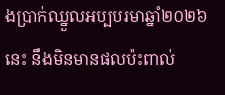ងប្រាក់ឈ្នួលអប្បបរមាឆ្នាំ២០២៦នេះ នឹងមិនមានផលប៉ះពាល់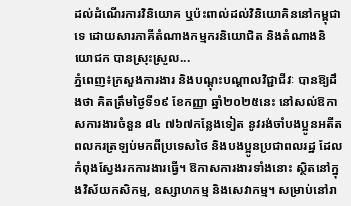ដល់ដំណើរការវិនិយោគ ឬប៉ះពាល់ដល់វិនិយោគិននៅកម្ពុជាទេ ដោយសារភាគីតំណាងកម្មករនិយោជិត និងតំណាងនិយោជក បានស្រុះស្រួល...
ភ្នំពេញ៖ក្រសួងការងារ និងបណ្ដុះបណ្ដាលវិជ្ជាជីវៈ បានឱ្យដឹងថា គិតត្រឹមថ្ងៃទី១៩ ខែកញ្ញា ឆ្នាំ២០២៥នេះ នៅសល់ឱកាសការងារចំនួន ៨៤ ៧៦៧កន្លែងទៀត នូវរង់ចាំបងប្អូនអតីតពលករត្រឡប់មកពីប្រទេសថៃ និងបងប្អូនប្រជាពលរដ្ឋ ដែលកំពុងស្វែងរកការងារធ្វើ។ ឱកាសការងារទាំងនោះ ស្ថិតនៅក្នុងវិស័យកសិកម្ម, ឧស្សាហកម្ម និងសេវាកម្ម។ សម្រាប់នៅរា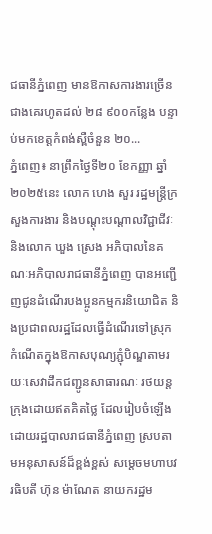ជធានីភ្នំពេញ មានឱកាសការងារច្រើនជាងគេរហូតដល់ ២៨ ៩០០កន្លែង បន្ទាប់មកខេត្តកំពង់ស្ពឺចំនួន ២០...
ភ្នំពេញ៖ នាព្រឹកថ្ងៃទី២០ ខែកញ្ញា ឆ្នាំ២០២៥នេះ លោក ហេង សួរ រដ្ឋមន្ត្រីក្រសួងការងារ និងបណ្ដុះបណ្ដាលវិជ្ជាជីវៈ និងលោក ឃួង ស្រេង អភិបាលនៃគណៈអភិបាលរាជធានីភ្នំពេញ បានអញ្ជើញជូនដំណើរបងប្អូនកម្មករនិយោជិត និងប្រជាពលរដ្ឋដែលធ្វើដំណើរទៅស្រុកកំណើតក្នុងឱកាសបុណ្យភ្ជុំបិណ្ឌតាមរយៈសេវាដឹកជញ្ជូនសាធារណៈ រថយន្ដក្រុងដោយឥតគិតថ្លៃ ដែលរៀបចំឡើងដោយរដ្ឋបាលរាជធានីភ្នំពេញ ស្របតាមអនុសាសន៍ដ៏ខ្ពង់ខ្ពស់ សម្ដេចមហាបវរធិបតី ហ៊ុន ម៉ាណែត នាយករដ្ឋម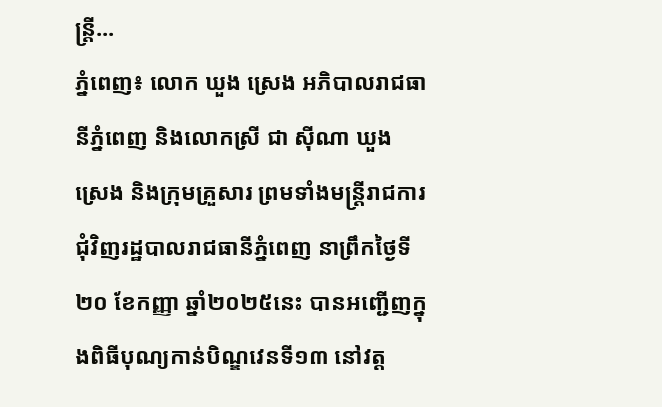ន្ត្រី...
ភ្នំពេញ៖ លោក ឃួង ស្រេង អភិបាលរាជធានីភ្នំពេញ និងលោកស្រី ជា ស៊ីណា ឃួង ស្រេង និងក្រុមគ្រួសារ ព្រមទាំងមន្ត្រីរាជការ ជុំវិញរដ្ឋបាលរាជធានីភ្នំពេញ នាព្រឹកថ្ងៃទី២០ ខែកញ្ញា ឆ្នាំ២០២៥នេះ បានអញ្ជើញក្នុងពិធីបុណ្យកាន់បិណ្ឌវេនទី១៣ នៅវត្ត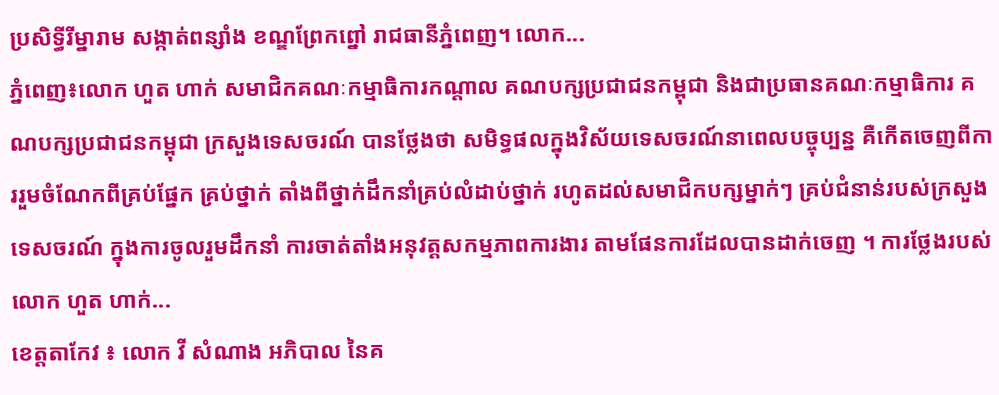ប្រសិទ្ធីរីម្នារាម សង្កាត់ពន្សាំង ខណ្ឌព្រែកព្នៅ រាជធានីភ្នំពេញ។ លោក...
ភ្នំពេញ៖លោក ហួត ហាក់ សមាជិកគណៈកម្មាធិការកណ្តាល គណបក្សប្រជាជនកម្ពុជា និងជាប្រធានគណៈកម្មាធិការ គណបក្សប្រជាជនកម្ពុជា ក្រសួងទេសចរណ៍ បានថ្លែងថា សមិទ្ធផលក្នុងវិស័យទេសចរណ៍នាពេលបច្ចុប្បន្ន គឺកើតចេញពីការរួមចំណែកពីគ្រប់ផ្នែក គ្រប់ថ្នាក់ តាំងពីថ្នាក់ដឹកនាំគ្រប់លំដាប់ថ្នាក់ រហូតដល់សមាជិកបក្សម្នាក់ៗ គ្រប់ជំនាន់របស់ក្រសួងទេសចរណ៍ ក្នុងការចូលរួមដឹកនាំ ការចាត់តាំងអនុវត្តសកម្មភាពការងារ តាមផែនការដែលបានដាក់ចេញ ។ ការថ្លែងរបស់លោក ហួត ហាក់...
ខេត្តតាកែវ ៖ លោក វី សំណាង អភិបាល នៃគ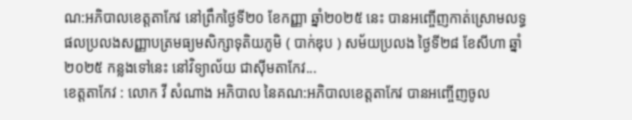ណ:អភិបាលខេត្តតាកែវ នៅព្រឹកថ្ងៃទី២០ ខែកញ្ញា ឆ្នាំ២០២៥ នេះ បានអញ្ចើញកាត់ស្រោមលទ្ធផលប្រលងសញ្ញាបត្រមធ្យមសិក្សាទុតិយភូមិ ( បាក់ឌុប ) សម័យប្រលង ថ្ងៃទី២៨ ខែសីហា ឆ្នាំ២០២៥ កន្លងទៅនេះ នៅវិទ្យាល័យ ជាសុីមតាកែវ...
ខេត្តតាកែវ : លោក វី សំណាង អភិបាល នៃគណ:អភិបាលខេត្តតាកែវ បានអញ្ចើញចូល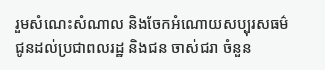រួមសំណេះសំណាល និងចែកអំណោយសប្បុរសធម៌ ជូនដល់ប្រជាពលរដ្ឋ និងជន ចាស់ជរា ចំនួន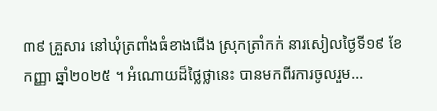៣៩ គ្រួសារ នៅឃុំត្រពាំងធំខាងជើង ស្រុកត្រាំកក់ នារសៀលថ្ងៃទី១៩ ខែកញ្ញា ឆ្នាំ២០២៥ ។ អំណោយដ៏ថ្លៃថ្លានេះ បានមកពីរការចូលរួម...